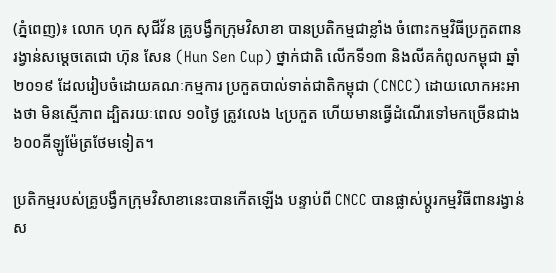(ភ្នំពេញ)៖ លោក ហុក សុជីវ័ន គ្រូបង្វឹកក្រុមវិសាខា បានប្រតិកម្មជាខ្លាំង ចំពោះកម្មវិធីប្រកួតពានរង្វាន់សម្ដេចតេជោ ហ៊ុន សែន (Hun Sen Cup) ថ្នាក់ជាតិ លើកទី១៣ និងលីគកំពូលកម្ពុជា ឆ្នាំ២០១៩ ដែលរៀបចំដោយគណៈកម្មការ ប្រកួតបាល់ទាត់ជាតិកម្ពុជា (CNCC) ដោយលោកអះអាងថា មិនស្មើភាព ដ្បិតរយៈពេល ១០ថ្ងៃ ត្រូវលេង ៤ប្រកួត ហើយមានធ្វើដំណើរទៅមកច្រើនជាង ៦០០គីឡូម៉ែត្រថែមទៀត។

ប្រតិកម្មរបស់គ្រូបង្វឹកក្រុមវិសាខានេះបានកើតឡើង បន្ទាប់ពី CNCC បានផ្លាស់ប្ដូរកម្មវិធីពានរង្វាន់ស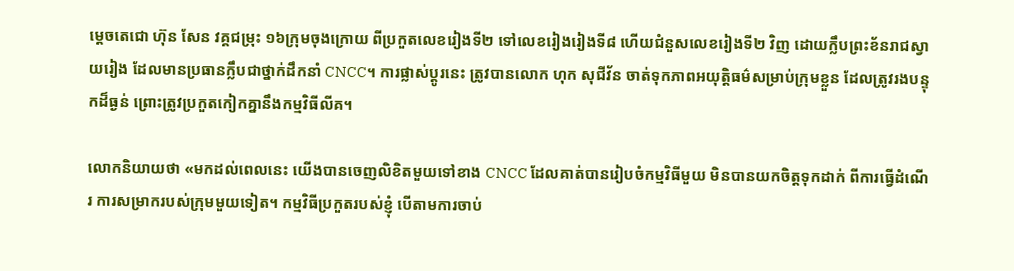ម្ដេចតេជោ ហ៊ុន សែន វគ្គជម្រុះ ១៦ក្រុមចុងក្រោយ ពីប្រកួតលេខរៀងទី២ ទៅលេខរៀងរៀងទី៨ ហើយជំនួសលេខរៀងទី២ វិញ ដោយក្លឹបព្រះខ័នរាជស្វាយរៀង ដែលមានប្រធានក្លឹបជាថ្នាក់ដឹកនាំ CNCC។ ការផ្លាស់ប្ដូរនេះ ត្រូវបានលោក ហុក សុជីវ័ន ចាត់ទុកភាពអយុត្តិធម៌សម្រាប់ក្រុមខ្លួន ដែលត្រូវរងបន្ទុកដ៏ធ្ងន់ ព្រោះត្រូវប្រកួតកៀកគ្នានឹងកម្មវិធីលីគ។

លោកនិយាយថា «មកដល់ពេលនេះ យើងបានចេញលិខិតមួយទៅខាង CNCC ដែលគាត់បានរៀបចំកម្មវិធីមួយ មិនបានយកចិត្តទុកដាក់ ពីការធ្វើដំណើរ ការសម្រាករបស់ក្រុមមួយទៀត។ កម្មវិធីប្រកួតរបស់ខ្ញុំ បើតាមការចាប់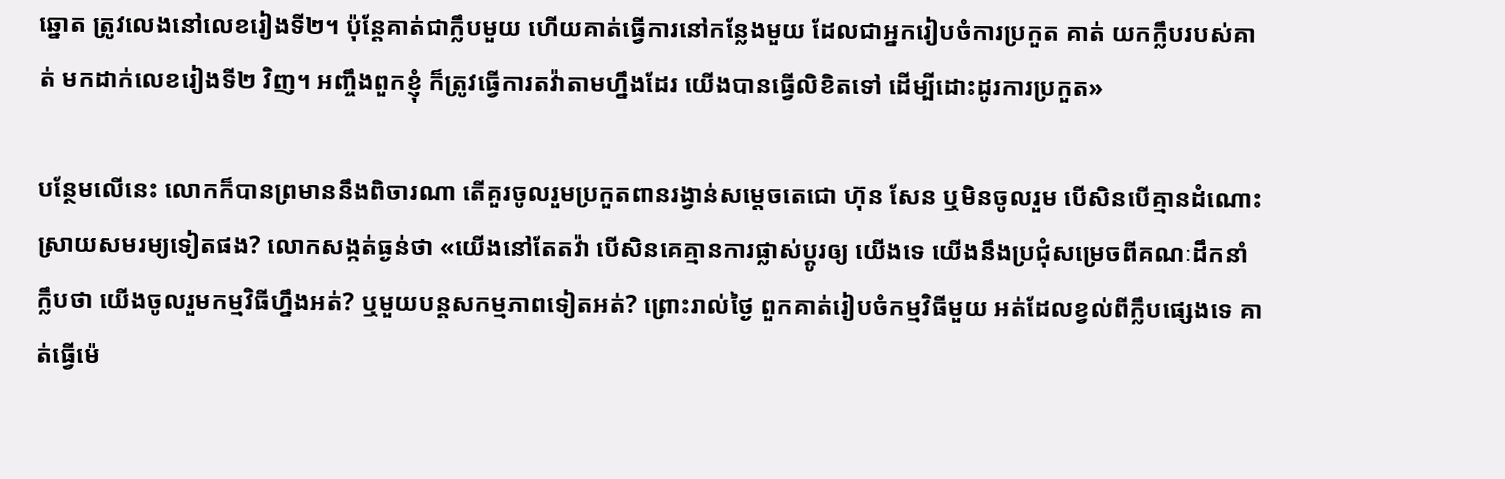ឆ្នោត ត្រូវលេងនៅលេខរៀងទី២។ ប៉ុន្ដែគាត់ជាក្លឹបមួយ ហើយគាត់ធ្វើការនៅកន្លែងមួយ ដែលជាអ្នករៀបចំការប្រកួត គាត់ យកក្លឹបរបស់គាត់ មកដាក់លេខរៀងទី២ វិញ។ អញ្ចឹងពួកខ្ញុំ ក៏ត្រូវធ្វើការតវ៉ាតាមហ្នឹងដែរ យើងបានធ្វើលិខិតទៅ ដើម្បីដោះដូរការប្រកួត»

បន្ថែមលើនេះ លោកក៏បានព្រមាននឹងពិចារណា តើគួរចូលរួមប្រកួតពានរង្វាន់សម្ដេចតេជោ ហ៊ុន សែន ឬមិនចូលរួម បើសិនបើគ្មានដំណោះស្រាយសមរម្យទៀតផង? លោកសង្កត់ធ្ងន់ថា «យើងនៅតែតវ៉ា បើសិនគេគ្មានការផ្លាស់ប្ដូរឲ្យ យើងទេ យើងនឹងប្រជុំសម្រេចពីគណៈដឹកនាំក្លឹបថា យើងចូលរួមកម្មវិធីហ្នឹងអត់? ឬមួយបន្ដសកម្មភាពទៀតអត់? ព្រោះរាល់ថ្ងៃ ពួកគាត់រៀបចំកម្មវិធីមួយ អត់ដែលខ្វល់ពីក្លឹបផ្សេងទេ គាត់ធ្វើម៉េ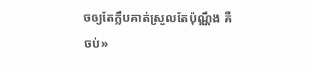ចឲ្យតែក្លឹបគាត់ស្រួលតែប៉ុណ្ណឹង គឺចប់»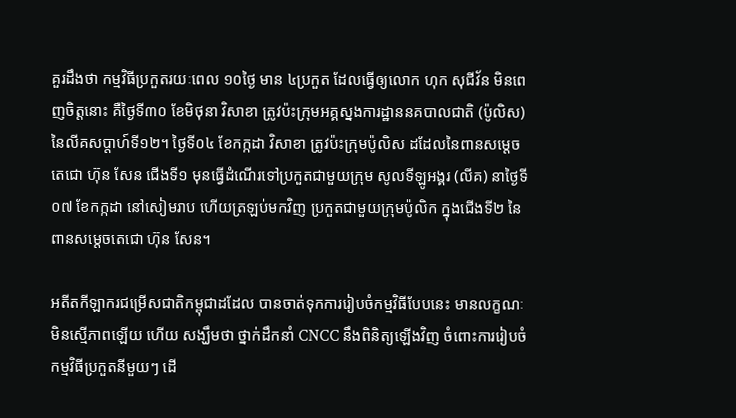គួរដឹងថា កម្មវិធីប្រកួតរយៈពេល ១០ថ្ងៃ មាន ៤ប្រកួត ដែលធ្វើឲ្យលោក ហុក សុជីវ័ន មិនពេញចិត្តនោះ គឺថ្ងៃទី៣០ ខែមិថុនា វិសាខា ត្រូវប៉ះក្រុមអគ្គស្នងការដ្ឋាននគបាលជាតិ (ប៉ូលិស) នៃលីគសប្ដាហ៍ទី១២។ ថ្ងៃទី០៤ ខែកក្កដា វិសាខា ត្រូវប៉ះក្រុមប៉ូលិស ដដែលនៃពានសម្ដេចតេជោ ហ៊ុន សែន ជើងទី១ មុនធ្វើដំណើរទៅប្រកួតជាមួយក្រុម សូលទីឡូអង្គរ (លីគ) នាថ្ងៃទី០៧ ខែកក្កដា នៅសៀមរាប ហើយត្រឡប់មកវិញ ប្រកួតជាមួយក្រុមប៉ូលិក ក្នុងជើងទី២ នៃពានសម្ដេចតេជោ ហ៊ុន សែន។

អតីតកីឡាករជម្រើសជាតិកម្ពុជាដដែល បានចាត់ទុកការរៀបចំកម្មវិធីបែបនេះ មានលក្ខណៈមិនស្មើភាពឡើយ ហើយ សង្ឃឹមថា ថ្នាក់ដឹកនាំ CNCC នឹងពិនិត្យឡើងវិញ ចំពោះការរៀបចំកម្មវិធីប្រកួតនីមួយៗ ដើ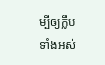ម្បីឲ្យក្លឹបទាំងអស់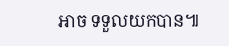អាច ទទួលយកបាន៕